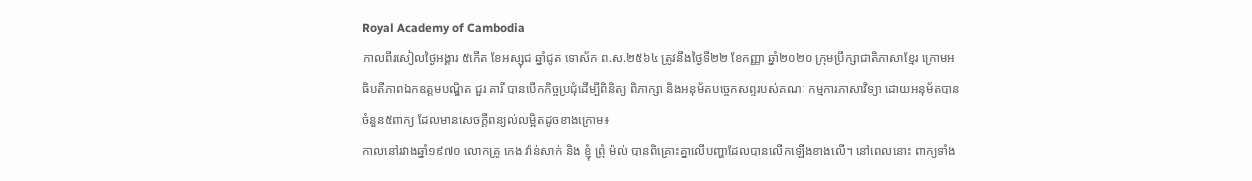Royal Academy of Cambodia
កាលពីរសៀលថ្ងៃអង្គារ ៥កើត ខែអស្សុជ ឆ្នាំជូត ទោស័ក ព.ស.២៥៦៤ ត្រូវនឹងថ្ងៃទី២២ ខែកញ្ញា ឆ្នាំ២០២០ ក្រុមប្រឹក្សាជាតិភាសាខ្មែរ ក្រោមអធិបតីភាពឯកឧត្តមបណ្ឌិត ជួរ គារី បានបើកកិច្ចប្រជុំដើម្បីពិនិត្យ ពិភាក្សា និងអនុម័តបច្ចេកសព្ទរបស់គណៈ កម្មការភាសាវិទ្យា ដោយអនុម័តបានចំនួន៥ពាក្យ ដែលមានសេចក្តីពន្យល់លម្អិតដូចខាងក្រោម៖
កាលនៅរវាងឆ្នាំ១៩៧០ លោកគ្រូ កេង វ៉ាន់សាក់ និង ខ្ញុំ ព្រុំ ម៉ល់ បានពិគ្រោះគ្នាលើបញ្ហាដែលបានលើកឡើងខាងលើ។ នៅពេលនោះ ពាក្យទាំង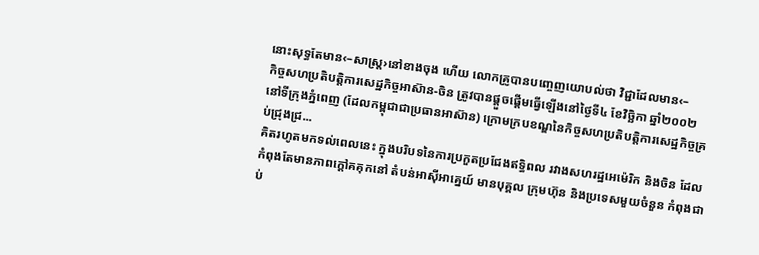នោះសុទ្ធតែមាន‹–សាស្ត្រ›នៅខាងចុង ហើយ លោកគ្រូបានបញ្ចេញយោបល់ថា វិជ្ជាដែលមាន‹–
កិច្ចសហប្រតិបត្តិការសេដ្ឋកិច្ចអាស៊ាន-ចិន ត្រូវបានផ្តួចផ្តើមធ្វើឡើងនៅថ្ងៃទី៤ ខែវិច្ឆិកា ឆ្នាំ២០០២ នៅទីក្រុងភ្នំពេញ (ដែលកម្ពុជាជាប្រធានអាស៊ាន) ក្រោមក្របខណ្ឌនៃកិច្ចសហប្រតិបត្តិការសេដ្ឋកិច្ចគ្រប់ជ្រុងជ្រ...
គិតរហូតមកទល់ពេលនេះ ក្នុងបរិបទនៃការប្រកួតប្រជែងឥទ្ធិពល រវាងសហរដ្ឋអេម៉េរិក និងចិន ដែលកំពុងតែមានភាពក្តៅគគុកនៅ តំបន់អាស៊ីអាគ្នេយ៍ មានបុគ្គល ក្រុមហ៊ុន និងប្រទេសមួយចំនួន កំពុងជាប់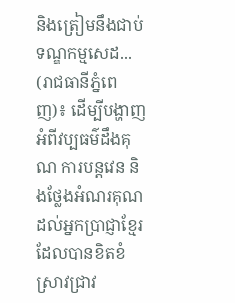និងត្រៀមនឹងជាប់ទណ្ឌកម្មសេដ...
(រាជធានីភ្នំពេញ)៖ ដើម្បីបង្ហាញអំពីវប្បធម៌ដឹងគុណ ការបន្តវេន និងថ្លែងអំណរគុណដល់អ្នកប្រាជ្ញាខ្មែរដែលបានខិតខំស្រាវជ្រាវ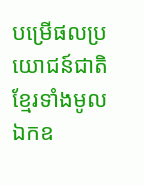បម្រើផលប្រយោជន៍ជាតិខ្មែរទាំងមូល ឯកឧ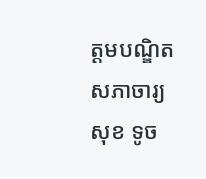ត្តមបណ្ឌិតសភាចារ្យ សុខ ទូច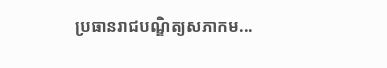ប្រធានរាជបណ្ឌិត្យសភាកម...